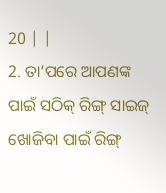20 | |
2. ତା’ପରେ ଆପଣଙ୍କ ପାଇଁ ସଠିକ୍ ରିଙ୍ଗ୍ ସାଇଜ୍ ଖୋଜିବା ପାଇଁ ରିଙ୍ଗ୍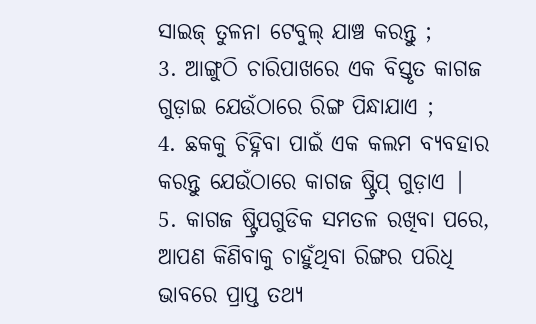ସାଇଜ୍ ତୁଳନା ଟେବୁଲ୍ ଯାଞ୍ଚ କରନ୍ତୁ ;
3. ଆଙ୍ଗୁଠି ଚାରିପାଖରେ ଏକ ବିସ୍ତୃତ କାଗଜ ଗୁଡ଼ାଇ ଯେଉଁଠାରେ ରିଙ୍ଗ ପିନ୍ଧାଯାଏ ;
4. ଛକକୁ ଚିହ୍ନିବା ପାଇଁ ଏକ କଲମ ବ୍ୟବହାର କରନ୍ତୁ ଯେଉଁଠାରେ କାଗଜ ଷ୍ଟ୍ରିପ୍ ଗୁଡ଼ାଏ |
5. କାଗଜ ଷ୍ଟ୍ରିପଗୁଡିକ ସମତଳ ରଖିବା ପରେ, ଆପଣ କିଣିବାକୁ ଚାହୁଁଥିବା ରିଙ୍ଗର ପରିଧି ଭାବରେ ପ୍ରାପ୍ତ ତଥ୍ୟ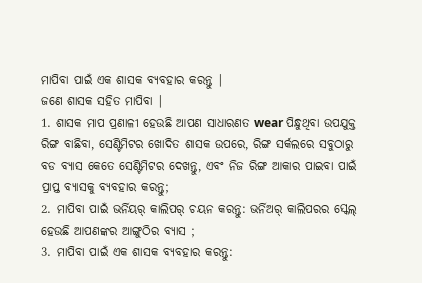ମାପିବା ପାଇଁ ଏକ ଶାସକ ବ୍ୟବହାର କରନ୍ତୁ |
ଜଣେ ଶାସକ ସହିତ ମାପିବା |
1. ଶାସକ ମାପ ପ୍ରଣାଳୀ ହେଉଛି ଆପଣ ସାଧାରଣତ wear ପିନ୍ଧୁଥିବା ଉପଯୁକ୍ତ ରିଙ୍ଗ ବାଛିବା, ସେଣ୍ଟିମିଟର ଖୋଦିତ ଶାସକ ଉପରେ, ରିଙ୍ଗ ସର୍କଲରେ ସବୁଠାରୁ ବଡ ବ୍ୟାସ କେତେ ସେଣ୍ଟିମିଟର ଦେଖନ୍ତୁ, ଏବଂ ନିଜ ରିଙ୍ଗ ଆକାର ପାଇବା ପାଇଁ ପ୍ରାପ୍ତ ବ୍ୟାସକୁ ବ୍ୟବହାର କରନ୍ତୁ;
2. ମାପିବା ପାଇଁ ଭର୍ନିୟର୍ କାଲିପର୍ ଚୟନ କରନ୍ତୁ: ଭର୍ନିଅର୍ କାଲିପରର ସ୍କେଲ୍ ହେଉଛି ଆପଣଙ୍କର ଆଙ୍ଗୁଠିର ବ୍ୟାସ ;
3. ମାପିବା ପାଇଁ ଏକ ଶାସକ ବ୍ୟବହାର କରନ୍ତୁ: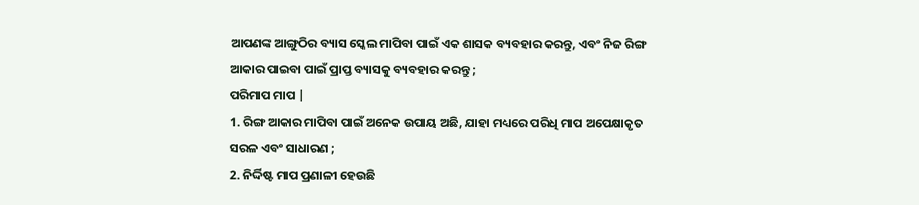ଆପଣଙ୍କ ଆଙ୍ଗୁଠିର ବ୍ୟାସ ସ୍କେଲ ମାପିବା ପାଇଁ ଏକ ଶାସକ ବ୍ୟବହାର କରନ୍ତୁ, ଏବଂ ନିଜ ରିଙ୍ଗ ଆକାର ପାଇବା ପାଇଁ ପ୍ରାପ୍ତ ବ୍ୟାସକୁ ବ୍ୟବହାର କରନ୍ତୁ ;
ପରିମାପ ମାପ |
1. ରିଙ୍ଗ ଆକାର ମାପିବା ପାଇଁ ଅନେକ ଉପାୟ ଅଛି, ଯାହା ମଧ୍ୟରେ ପରିଧି ମାପ ଅପେକ୍ଷାକୃତ ସରଳ ଏବଂ ସାଧାରଣ ;
2. ନିର୍ଦ୍ଦିଷ୍ଟ ମାପ ପ୍ରଣାଳୀ ହେଉଛି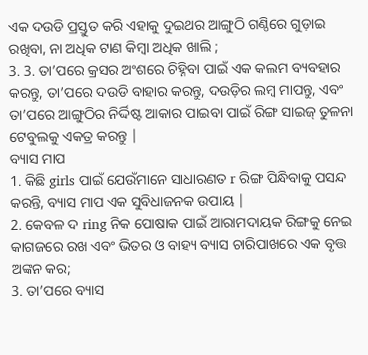ଏକ ଦଉଡି ପ୍ରସ୍ତୁତ କରି ଏହାକୁ ଦୁଇଥର ଆଙ୍ଗୁଠି ଗଣ୍ଠିରେ ଗୁଡ଼ାଇ ରଖିବା, ନା ଅଧିକ ଟାଣ କିମ୍ବା ଅଧିକ ଖାଲି ;
3. 3. ତା’ପରେ କ୍ରସର ଅଂଶରେ ଚିହ୍ନିବା ପାଇଁ ଏକ କଲମ ବ୍ୟବହାର କରନ୍ତୁ, ତା’ପରେ ଦଉଡି ବାହାର କରନ୍ତୁ, ଦଉଡ଼ିର ଲମ୍ବ ମାପନ୍ତୁ, ଏବଂ ତା’ପରେ ଆଙ୍ଗୁଠିର ନିର୍ଦ୍ଦିଷ୍ଟ ଆକାର ପାଇବା ପାଇଁ ରିଙ୍ଗ ସାଇଜ୍ ତୁଳନା ଟେବୁଲକୁ ଏକତ୍ର କରନ୍ତୁ |
ବ୍ୟାସ ମାପ
1. କିଛି girls ପାଇଁ ଯେଉଁମାନେ ସାଧାରଣତ r ରିଙ୍ଗ ପିନ୍ଧିବାକୁ ପସନ୍ଦ କରନ୍ତି, ବ୍ୟାସ ମାପ ଏକ ସୁବିଧାଜନକ ଉପାୟ |
2. କେବଳ ଦ ring ନିକ ପୋଷାକ ପାଇଁ ଆରାମଦାୟକ ରିଙ୍ଗକୁ ନେଇ କାଗଜରେ ରଖ ଏବଂ ଭିତର ଓ ବାହ୍ୟ ବ୍ୟାସ ଚାରିପାଖରେ ଏକ ବୃତ୍ତ ଅଙ୍କନ କର;
3. ତା’ପରେ ବ୍ୟାସ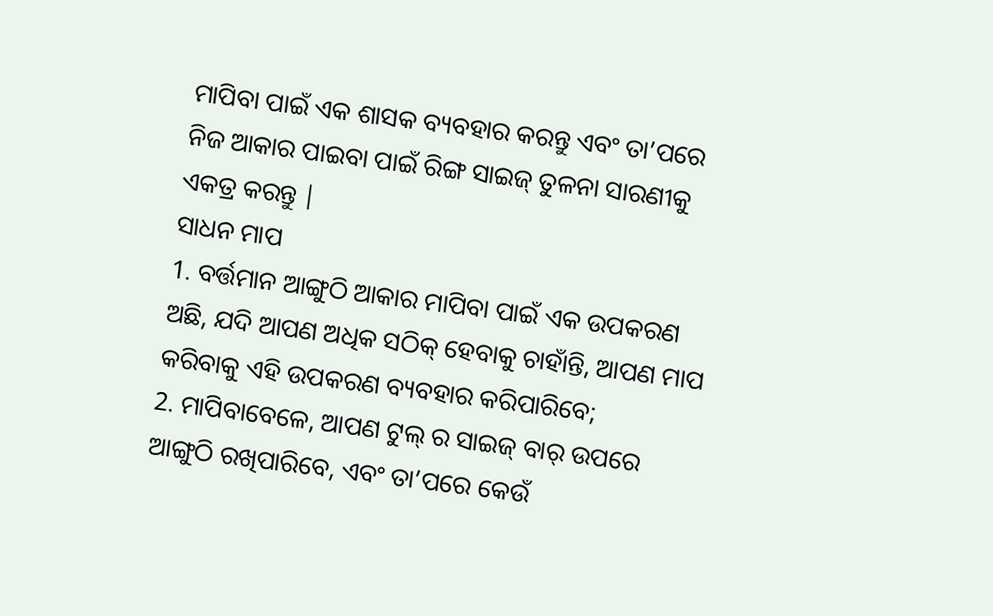ମାପିବା ପାଇଁ ଏକ ଶାସକ ବ୍ୟବହାର କରନ୍ତୁ ଏବଂ ତା’ପରେ ନିଜ ଆକାର ପାଇବା ପାଇଁ ରିଙ୍ଗ ସାଇଜ୍ ତୁଳନା ସାରଣୀକୁ ଏକତ୍ର କରନ୍ତୁ |
ସାଧନ ମାପ
1. ବର୍ତ୍ତମାନ ଆଙ୍ଗୁଠି ଆକାର ମାପିବା ପାଇଁ ଏକ ଉପକରଣ ଅଛି, ଯଦି ଆପଣ ଅଧିକ ସଠିକ୍ ହେବାକୁ ଚାହାଁନ୍ତି, ଆପଣ ମାପ କରିବାକୁ ଏହି ଉପକରଣ ବ୍ୟବହାର କରିପାରିବେ;
2. ମାପିବାବେଳେ, ଆପଣ ଟୁଲ୍ ର ସାଇଜ୍ ବାର୍ ଉପରେ ଆଙ୍ଗୁଠି ରଖିପାରିବେ, ଏବଂ ତା’ପରେ କେଉଁ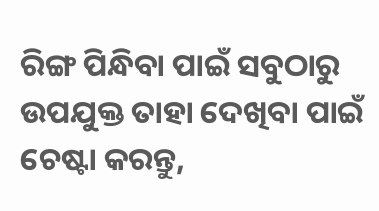ରିଙ୍ଗ ପିନ୍ଧିବା ପାଇଁ ସବୁଠାରୁ ଉପଯୁକ୍ତ ତାହା ଦେଖିବା ପାଇଁ ଚେଷ୍ଟା କରନ୍ତୁ,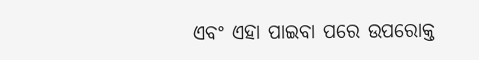ଏବଂ ଏହା ପାଇବା ପରେ ଉପରୋକ୍ତ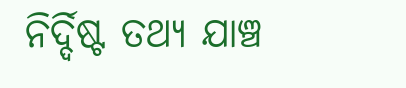ନିର୍ଦ୍ଦିଷ୍ଟ ତଥ୍ୟ ଯାଞ୍ଚ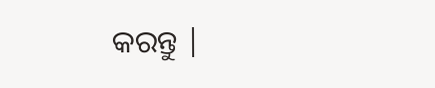କରନ୍ତୁ |